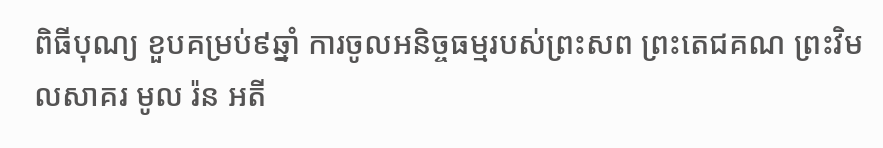ពិធីបុណ្យ ខួបគម្រប់៩ឆ្នាំ ការចូលអនិច្ចធម្មរបស់ព្រះសព ព្រះតេជគណ ព្រះវិមលសាគរ មូល រ៉ន អតី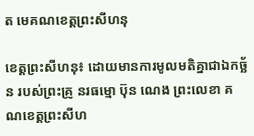ត មេគណខេត្តព្រះសីហនុ

ខេត្តព្រះសីហនុ៖ ដោយមានការមូលមតិគ្នាជាឯកច្ឆ័ន របស់ព្រះគ្រូ នរធម្មោ ប៊ុន ណេង ព្រះលេខា គណខេត្តព្រះសីហ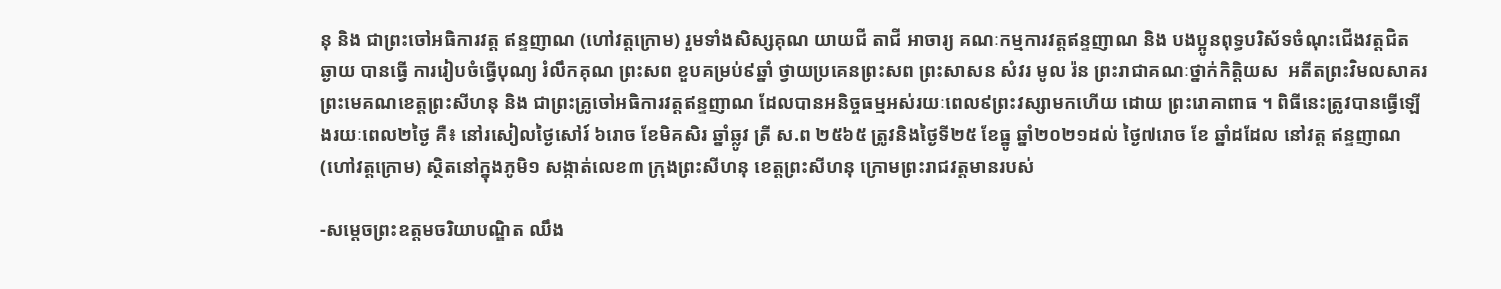នុ និង ជាព្រះចៅអធិការវត្ត ឥន្ទញាណ (ហៅវត្តក្រោម) រួមទាំងសិស្សគុណ យាយជី តាជី អាចារ្យ គណៈកម្មការវត្តឥន្ទញាណ និង បងប្អូនពុទ្ធបរិស័ទចំណុះជើងវត្តជិត ឆ្ងាយ បានធ្វើ ការរៀបចំធ្វើបុណ្យ រំលឹកគុណ ព្រះសព ខួបគម្រប់៩ឆ្នាំ ថ្វាយប្រគេនព្រះសព ព្រះសាសន សំវរ មូល រ៉ន ព្រះរាជាគណៈថ្នាក់កិត្តិយស  អតីតព្រះវិមលសាគរ ព្រះមេគណខេត្តព្រះសីហនុ និង ជាព្រះគ្រូចៅអធិការវត្តឥន្ទញាណ ដែលបានអនិច្ចធម្មអស់រយៈពេល៩ព្រះវស្សាមកហើយ ដោយ ព្រះរោគាពាធ ។ ពិធីនេះត្រូវបានធ្វើឡើងរយៈពេល២ថ្ងៃ គឺ៖ នៅរសៀលថ្ងៃសៅរ៍ ៦រោច ខែមិគសិរ ឆ្នាំឆ្លូវ ត្រី ស.ព ២៥៦៥ ត្រូវនិងថ្ងៃទី២៥ ខែធ្នូ ឆ្នាំ២០២១ដល់ ថ្ងៃ៧រោច ខែ ឆ្នាំដដែល នៅវត្ត ឥន្ទញាណ (ហៅវត្តក្រោម) ស្ថិតនៅក្នុងភូមិ១ សង្កាត់លេខ៣ ក្រុងព្រះសីហនុ ខេត្តព្រះសីហនុ ក្រោមព្រះរាជវត្តមានរបស់

-សម្ដេចព្រះឧត្ដមចរិយាបណ្ឌិត ឈឹង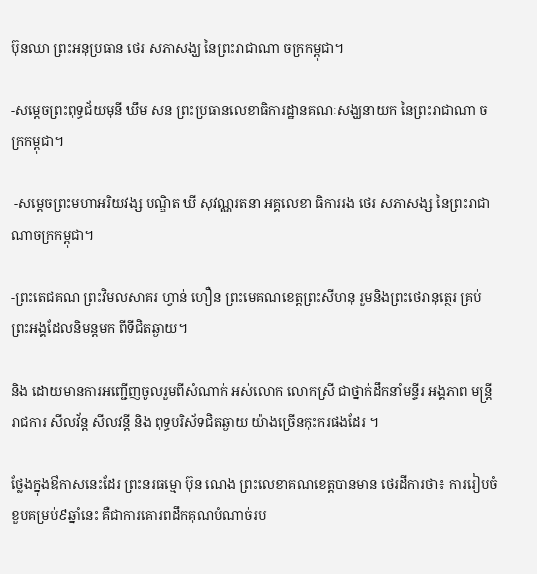ប៊ុនឈា ព្រះអនុប្រធាន ថេរ សភាសង្ឃ នៃព្រះរាជាណា ចក្រកម្ពុជា។

-សម្ដេចព្រះពុទ្ធជ័យមុនី ឃឹម សន ព្រះប្រធានលេខាធិការដ្ឋានគណៈសង្ឃនាយក នៃព្រះរាជាណា ចក្រកម្ពុជា។

 -សម្ដេចព្រះមហាអរិយវង្ស បណ្ឌិត ឃី សុវណ្ណរតនា អគ្គលេខា ធិការរង ថេរ សភាសង្ស នៃព្រះរាជា ណាចក្រកម្ពុជា។

-ព្រះតេជគណ ព្រះវិមលសាគរ ហ្វាន់ ហឿន ព្រះមេគណខេត្តព្រះសីហនុ រួមនិងព្រះថេរានុត្ថេរ គ្រប់ព្រះអង្គដែលនិមន្តមក ពីទីជិតឆ្ងាយ។

និង ដោយមានការអញ្ជើញចូលរួមពីសំណាក់ អស់លោក លោកស្រី ជាថ្នាក់ដឹកនាំមន្ទីរ អង្គភាព មន្ត្រីរាជការ សីលវ័ន្ត សីលវន្តី និង ពុទ្ធបរិស័ទជិតឆ្ងាយ យ៉ាងច្រើនកុះករផងដែរ ។

ថ្លែងក្នុងឳកាសនេះដែរ ព្រះនរធម្មោ ប៊ុន ណេង ព្រះលេខាគណខេត្តបានមាន ថេរដីការថា៖ ការរៀបចំខួបគម្រប់៩ឆ្នាំនេះ គឺជាការគោរពដឹកគុណបំណាច់រប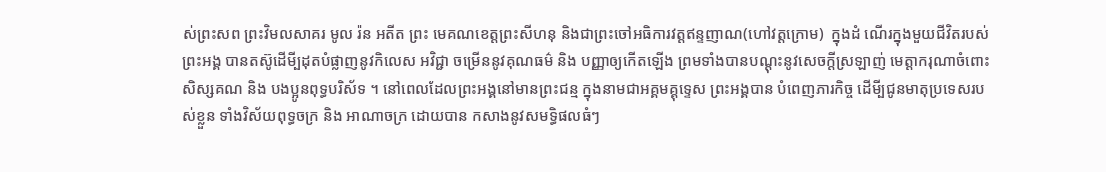ស់ព្រះសព ព្រះវិមលសាគរ មូល រ៉ន អតីត ព្រះ មេគណខេត្តព្រះសីហនុ និងជាព្រះចៅអធិការវត្តឥន្ទញាណ(ហៅវត្តក្រោម)  ក្នុងដំ ណើរក្នុងមួយជីវិតរបស់ព្រះអង្គ បានតស៊ូដើមី្បដុតបំផ្លាញនូវកិលេស អវិជ្ជា ចម្រើននូវគុណធម៌ និង បញ្ញាឲ្យកើតឡើង ព្រមទាំងបានបណ្តុះនូវសេចក្តីស្រឡាញ់ មេត្តាករុណាចំពោះសិស្សគណ និង បងប្អូនពុទ្ធបរិស័ទ ។ នៅពេលដែលព្រះអង្គនៅមានព្រះជន្ម ក្នុងនាមជាអគ្គមគ្គុទ្ទេស ព្រះអង្គបាន បំពេញភារកិច្ច ដើមី្បជូនមាតុប្រទេសរបស់ខ្លួន ទាំងវិស័យពុទ្ធចក្រ និង អាណាចក្រ ដោយបាន កសាងនូវសមទ្ធិផលធំៗ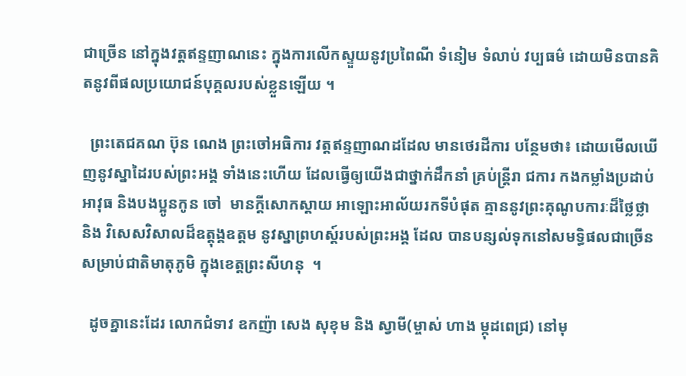ជាច្រើន នៅក្នុងវត្តឥន្ទញាណនេះ ក្នុងការលើកស្ទួយនូវប្រពៃណី ទំនៀម ទំលាប់ វប្បធម៌ ដោយមិនបានគិតនូវពីផលប្រយោជន៍បុគ្គលរបស់ខ្លួនឡើយ ។

  ព្រះតេជគណ ប៊ុន ណេង ព្រះចៅអធិការ វត្តឥន្ទញាណដដែល មានថេរដីការ បន្ថែមថា៖ ដោយមើលឃើញនូវស្នាដៃរបស់ព្រះអង្គ ទាំងនេះហើយ ដែលធ្វើឲ្យយើងជាថ្នាក់ដឹកនាំ គ្រប់ន្ត្រីរា ជការ កងកម្លាំងប្រដាប់អាវុធ និងបងប្អូនកូន ចៅ  មានក្តីសោកស្តាយ អាឡោះអាល័យរកទីបំផុត គ្មាននូវព្រះគុណូបការៈដ៏ថ្លៃថ្លា និង វិសេសវិសាលដ៏ឧត្តុង្គឧត្តម នូវស្នាព្រហស្ត៍របស់ព្រះអង្គ ដែល បានបន្សល់ទុកនៅសមទ្ធិផលជាច្រើន សម្រាប់ជាតិមាតុភូមិ ក្នុងខេត្តព្រះសីហនុ  ។

  ដូចគ្នានេះដែរ លោកជំទាវ ឧកញ៉ា សេង សុខុម និង ស្វាមី(ម្ចាស់ ហាង ម្កុដពេជ្រ) នៅមុ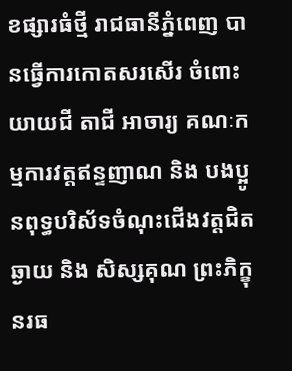ខផ្សារធំថ្មី រាជធានីភ្នំពេញ បានធ្វើការកោតសរសើរ ចំពោះ យាយជី តាជី អាចារ្យ គណៈកម្មការវត្តឥន្ទញាណ និង បងប្អូនពុទ្ធបរិស័ទចំណុះជើងវត្តជិត ឆ្ងាយ និង សិស្សគុណ ព្រះភិក្ខុ នរធ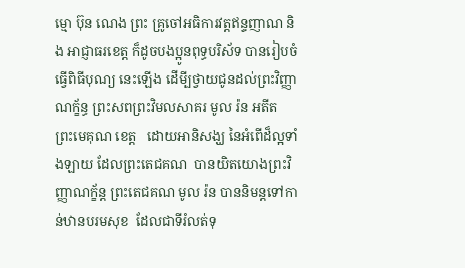ម្មោ ប៊ុន ណេង ព្រះ គ្រូចៅអធិការវត្តឥន្ទញាណ និង អាជ្ញាធរខេត្ត ក៏ដូចបងប្អូនពុទ្ធបរិស័ទ បានរៀបចំធ្វើពិធីបុណ្យ នេះឡើង ដើមី្បថ្វាយជូនដល់ព្រះវិញ្ញាណក្ខ័ន្ធ ព្រះសពព្រះវិមលសាគរ មូល រ៉ន អតីត ព្រះមេគុណ ខេត្ត   ដោយអានិសង្ឃ នៃអំពើដ៏ល្អទាំងឡាយ ដែលព្រះតេជគណ  បានយិតយោងព្រះវិញ្ញាណក្ខ័ន្ត ព្រះតេជគណ មូល រ៉ន បាននិមន្តទៅកាន់ឋានបរមសុខ  ដែលជាទីរំលត់ទុ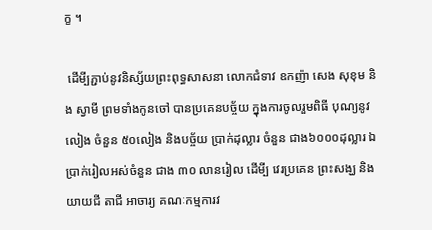ក្ខ ។

 ដើមី្បភ្ជាប់នូវនិស្ស័យព្រះពុទ្ធសាសនា លោកជំទាវ ឧកញ៉ា សេង សុខុម និង ស្វាមី ព្រមទាំងកូនចៅ បានប្រគេនបច្ច័យ ក្នុងការចូលរួមពិធី បុណ្យនូវ លៀង ចំនួន ៥០លៀង និងបច្ច័យ ប្រាក់ដុល្លារ ចំនួន ជាង៦០០០ដុល្លារ ឯ ប្រាក់រៀលអស់ចំនួន ជាង ៣០ លានរៀល ដើមី្ប វេរប្រគេន ព្រះសង្ឃ និងយាយជី តាជី អាចារ្យ គណៈកម្មការវ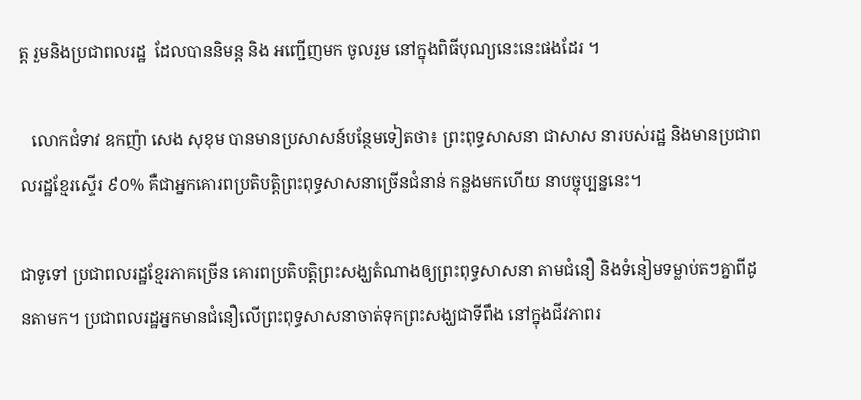ត្ត រួមនិងប្រជាពលរដ្ឋ  ដែលបាននិមន្ត និង អញ្ជើញមក ចូលរួម នៅក្នុងពិធីបុណ្យនេះនេះផងដែរ ។

   លោកជំទាវ ឧកញ៉ា សេង សុខុម បានមានប្រសាសន៍បន្ថែមទៀតថា៖ ព្រះពុទ្ធសាសនា ជាសាស នារបស់រដ្ឋ និងមានប្រជាពលរដ្ឋខ្មែរស្ទើរ ៩០% គឺជាអ្នកគោរពប្រតិបត្តិព្រះពុទ្ធសាសនាច្រើនជំនាន់ កន្លងមកហើយ នាបច្ចុប្បន្ននេះ។

ជាទូទៅ ប្រជាពលរដ្ឋខ្មែរភាគច្រើន គោរពប្រតិបត្តិព្រះសង្ឃតំណាងឲ្យព្រះពុទ្ធសាសនា តាមជំនឿ និងទំនៀមទម្លាប់តៗគ្នាពីដូនតាមក។ ប្រជាពលរដ្ឋអ្នកមានជំនឿលើព្រះពុទ្ធសាសនាចាត់ទុកព្រះសង្ឃជាទីពឹង នៅក្នុងជីវភាពរ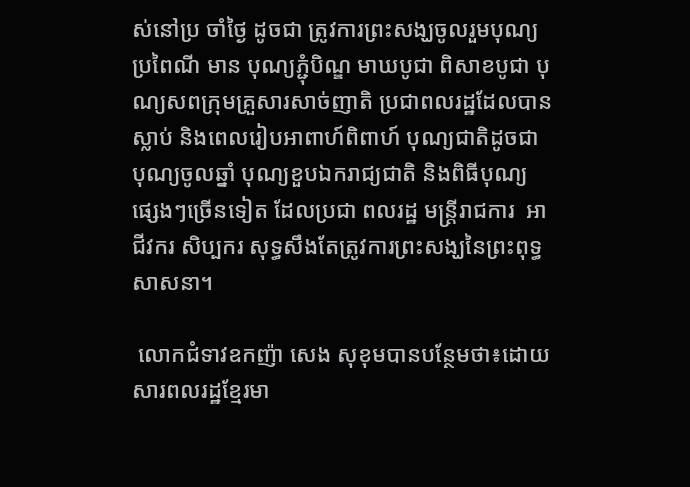ស់នៅប្រ ចាំថ្ងៃ ដូចជា ត្រូវការព្រះសង្ឃចូលរួមបុណ្យប្រពៃណី មាន បុណ្យភ្ជុំបិណ្ឌ មាឃបូជា ពិសាខបូជា បុណ្យសពក្រុមគ្រួសារសាច់ញាតិ ប្រជាពលរដ្ឋដែលបានស្លាប់ និងពេលរៀបអាពាហ៍ពិពាហ៍ បុណ្យជាតិដូចជា បុណ្យចូលឆ្នាំ បុណ្យខួបឯករាជ្យជាតិ និងពិធីបុណ្យផ្សេងៗច្រើនទៀត ដែលប្រជា ពលរដ្ឋ មន្ត្រីរាជការ  អាជីវករ សិប្បករ សុទ្ធសឹងតែត្រូវការព្រះសង្ឃនៃព្រះពុទ្ធសាសនា។

 លោកជំទាវឧកញ៉ា សេង សុខុមបានបន្ថែមថា៖ដោយសារពលរដ្ឋខ្មែរមា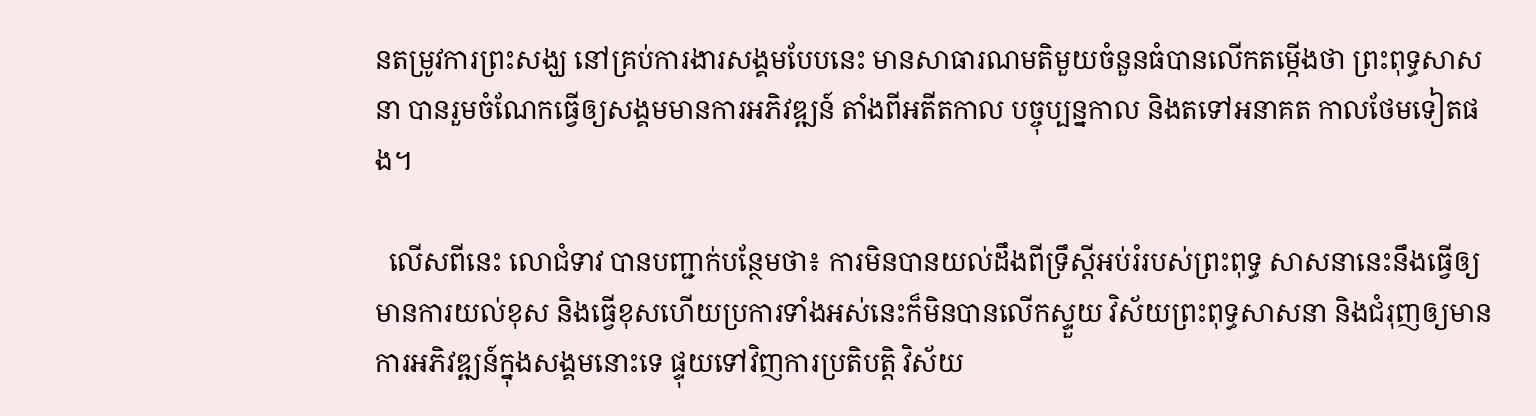នតម្រូវការព្រះសង្ឃ នៅគ្រប់ការងារសង្គមបែបនេះ មានសាធារណមតិមួយចំនួនធំបានលើកតម្កើងថា ព្រះពុទ្ធសាសនា បានរួមចំណែកធ្វើឲ្យសង្គមមានការអភិវឌ្ឍន៍ តាំងពីអតីតកាល បច្ចុប្បន្នកាល និងតទៅអនាគត កាលថែមទៀតផង។

  លើសពីនេះ លោជំទាវ បានបញ្ជាក់បន្ថែមថា៖ ការមិនបានយល់ដឹងពីទ្រឹស្ដីអប់រំរបស់ព្រះពុទ្ធ សាសនានេះនឹងធ្វើឲ្យមានការយល់ខុស និងធ្វើខុសហើយប្រការទាំងអស់នេះក៏មិនបានលើកស្ទួយ វិស័យព្រះពុទ្ធសាសនា និងជំរុញឲ្យមានការអភិវឌ្ឍន៍ក្នុងសង្គមនោះទេ ផ្ទុយទៅវិញការប្រតិបត្តិ វិស័យ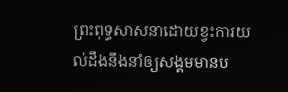ព្រះពុទ្ធសាសនាដោយខ្វះការយល់ដឹងនឹងនាំឲ្យសង្គមមានប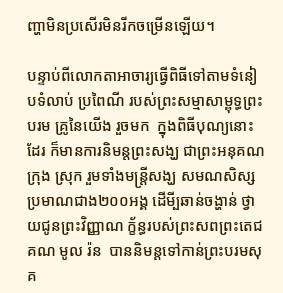ញ្ហាមិនប្រសើរមិនរីកចម្រើនឡើយ។

បន្ទាប់ពីលោកតាអាចារ្យធ្វើពិធីទៅតាមទំនៀបទំលាប់ ប្រពៃណី របស់ព្រះសម្មាសាម្ពុទ្ធព្រះបរម គ្រូនៃយើង រួចមក  ក្នុងពិធីបុណ្យនោះដែរ ក៏មានការនិមន្តព្រះសង្ឃ ជាព្រះអនុគណក្រុង ស្រុក រួមទាំងមន្ត្រីសង្ឃ សមណសិស្ស ប្រមាណជាង២០០អង្គ ដើមី្បឆាន់ចង្ហាន់ ថ្វាយជូនព្រះវិញ្ញាណ ក្ខ័ន្ធរបស់ព្រះសពព្រះតេជគណ មូល រ៉ន  បាននិមន្តទៅកាន់ព្រះបរមសុគ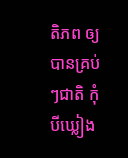តិភព ឲ្យបានគ្រប់ៗជាតិ កុំបីឃ្លៀង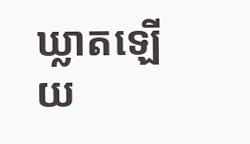ឃ្លាតឡើយ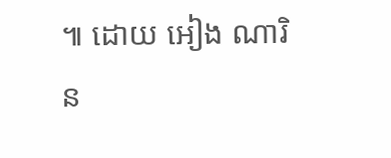៕ ដោយ អៀង ណារិន